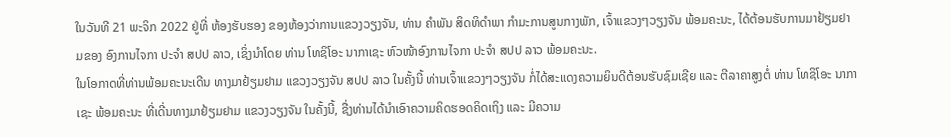ໃນວັນທີ 21 ພະຈິກ 2022 ຢູ່ທີ່ ຫ້ອງຮັບຮອງ ຂອງຫ້ອງວ່າການແຂວງວຽງຈັນ, ທ່ານ ຄຳພັນ ສິດທິດຳພາ ກຳມະການສູນກາງພັກ, ເຈົ້າແຂວງໆວຽງຈັນ ພ້ອມຄະນະ, ໄດ້ຕ້ອນຮັບການມາຢ້ຽມຢາມຂອງ ອົງການໄຈກາ ປະຈຳ ສປປ ລາວ, ເຊິ່ງນໍາໂດຍ ທ່ານ ໂທຊິໂອະ ນາກາເຊະ ຫົວໜ້າອົງການໄຈກາ ປະຈຳ ສປປ ລາວ ພ້ອມຄະນະ.
ໃນໂອກາດທີ່ທ່ານພ້ອມຄະນະເດີນ ທາງມາຢ້ຽມຢາມ ແຂວງວຽງຈັນ ສປປ ລາວ ໃນຄັ້ງນີ້ ທ່ານເຈົ້າແຂວງໆວຽງຈັນ ກໍ່ໄດ້ສະແດງຄວາມຍິນດີຕ້ອນຮັບຊົມເຊີຍ ແລະ ຕີລາຄາສູງຕໍ່ ທ່ານ ໂທຊິໂອະ ນາກາເຊະ ພ້ອມຄະນະ ທີ່ເດີ່ນທາງມາຢ້ຽມຢາມ ແຂວງວຽງຈັນ ໃນຄັ້ງນີ້, ຊື່ງທ່ານໄດ້ນຳເອົາຄວາມຄິດຮອດຄິດເຖິງ ແລະ ມີຄວາມ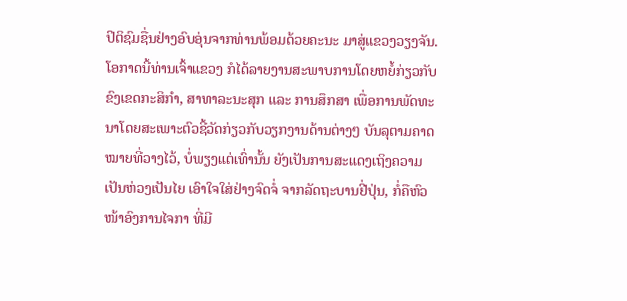ປິຕິຊົມຊື່ນຢ່າງອົບອຸ່ນຈາກທ່ານພ້ອມດ້ວຍຄະນະ ມາສູ່ແຂວງວຽງຈັນ. ໂອກາດນີ້ທ່ານເຈົ້າແຂວງ ກໍໄດ້ລາຍງານສະພາບການໂດຍຫຍໍ້ກ່ຽວກັບຂົງເຂດກະສິກຳ, ສາທາລະນະສຸກ ແລະ ການສຶກສາ ເພື່ອການພັດທະນາໂດຍສະເພາະຕົວຊີ້ວັດກ່ຽວກັບວຽກງານດ້ານຕ່າງໆ ບັນລຸຕາມຄາດໝາຍທີ່ວາງໄວ້, ບໍ່ພຽງແຕ່ເທົ່ານັ້ນ ຍັງເປັນການສະແດງເຖິງຄວາມເປັນຫ່ວງເປັນໄຍ ເອົາໃຈໃສ່ຢ່າງຈົດຈໍ່ ຈາກລັດຖະບານຢີ່ປຸ່ນ, ກໍ່ຄືຫົວໜ້າອົງການໄຈກາ ທີ່ມີ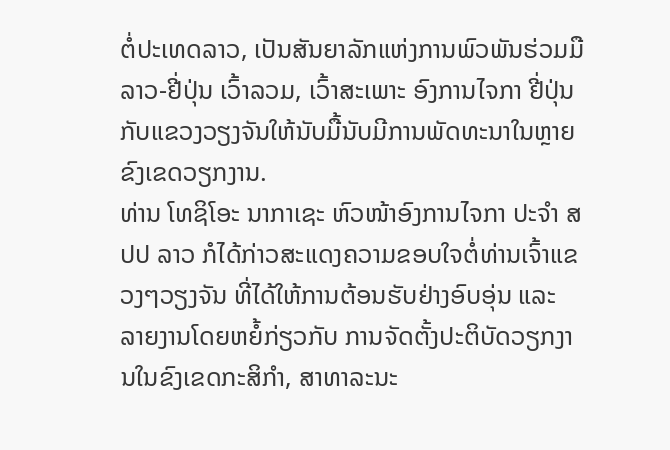ຕໍ່ປະເທດລາວ, ເປັນສັນຍາລັກແຫ່ງການພົວພັນຮ່ວມມື ລາວ-ຢີ່ປຸ່ນ ເວົ້າລວມ, ເວົ້າສະເພາະ ອົງການໄຈກາ ຢີ່ປຸ່ນ ກັບແຂວງວຽງຈັນໃຫ້ນັບມື້ນັບມີການພັດທະນາໃນຫຼາຍຂົງເຂດວຽກງານ.
ທ່ານ ໂທຊິໂອະ ນາກາເຊະ ຫົວໜ້າອົງການໄຈກາ ປະຈຳ ສປປ ລາວ ກໍໄດ້ກ່າວສະແດງຄວາມຂອບໃຈຕໍ່ທ່ານເຈົ້າແຂວງໆວຽງຈັນ ທີ່ໄດ້ໃຫ້ການຕ້ອນຮັບຢ່າງອົບອຸ່ນ ແລະ ລາຍງານໂດຍຫຍໍ້ກ່ຽວກັບ ການຈັດຕັ້ງປະຕິບັດວຽກງານໃນຂົງເຂດກະສິກຳ, ສາທາລະນະ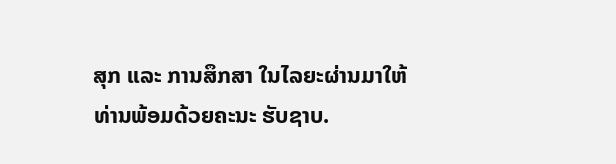ສຸກ ແລະ ການສຶກສາ ໃນໄລຍະຜ່ານມາໃຫ້ທ່ານພ້ອມດ້ວຍຄະນະ ຮັບຊາບ.